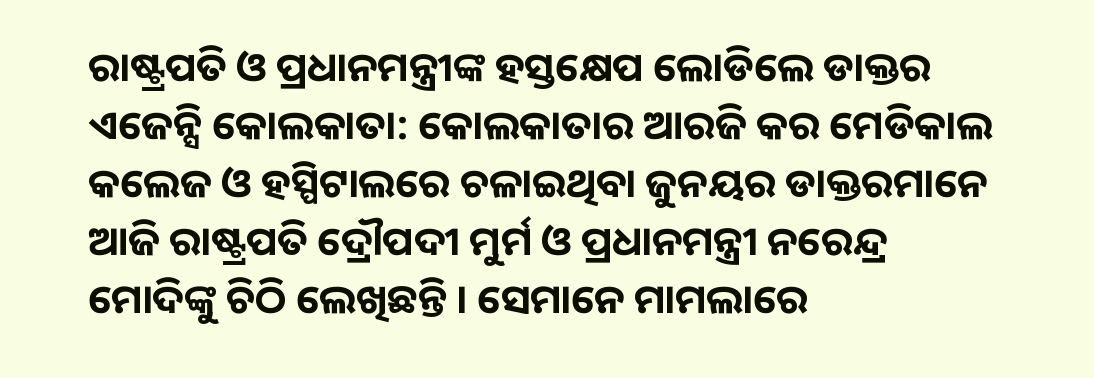ରାଷ୍ଟ୍ରପତି ଓ ପ୍ରଧାନମନ୍ତ୍ରୀଙ୍କ ହସ୍ତକ୍ଷେପ ଲୋଡିଲେ ଡାକ୍ତର
ଏଜେନ୍ସି କୋଲକାତା: କୋଲକାତାର ଆରଜି କର ମେଡିକାଲ କଲେଜ ଓ ହସ୍ପିଟାଲରେ ଚଳାଇଥିବା ଜୁନୟର ଡାକ୍ତରମାନେ ଆଜି ରାଷ୍ଟ୍ରପତି ଦ୍ରୌପଦୀ ମୁର୍ମ ଓ ପ୍ରଧାନମନ୍ତ୍ରୀ ନରେନ୍ଦ୍ର ମୋଦିଙ୍କୁ ଚିଠି ଲେଖିଛନ୍ତି । ସେମାନେ ମାମଲାରେ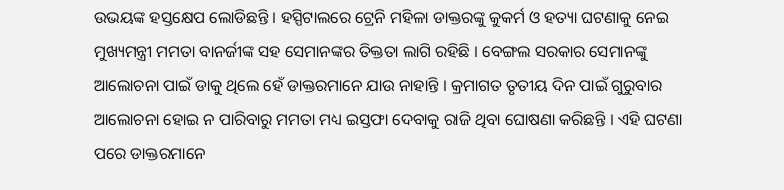ଉଭୟଙ୍କ ହସ୍ତକ୍ଷେପ ଲୋଡିଛନ୍ତି । ହସ୍ପିଟାଲରେ ଟ୍ରେନି ମହିଳା ଡାକ୍ତରଙ୍କୁ କୁକର୍ମ ଓ ହତ୍ୟା ଘଟଣାକୁ ନେଇ ମୁଖ୍ୟମନ୍ତ୍ରୀ ମମତା ବାନର୍ଜୀଙ୍କ ସହ ସେମାନଙ୍କର ତିକ୍ତତା ଲାଗି ରହିଛି । ବେଙ୍ଗଲ ସରକାର ସେମାନଙ୍କୁ ଆଲୋଚନା ପାଇଁ ଡାକୁ ଥିଲେ ହେଁ ଡାକ୍ତରମାନେ ଯାଉ ନାହାନ୍ତି । କ୍ରମାଗତ ତୃତୀୟ ଦିନ ପାଇଁ ଗୁରୁବାର ଆଲୋଚନା ହୋଇ ନ ପାରିବାରୁ ମମତା ମଧ୍ୟ ଇସ୍ତଫା ଦେବାକୁ ରାଜି ଥିବା ଘୋଷଣା କରିଛନ୍ତି । ଏହି ଘଟଣା ପରେ ଡାକ୍ତରମାନେ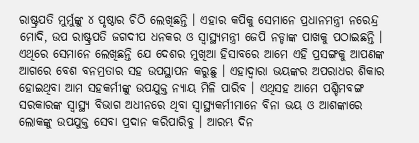ରାଷ୍ଟ୍ରପତି ମୁର୍ମୁଙ୍କୁ ୪ ପୃଷ୍ଠାର ଚିଠି ଲେଖିଛନ୍ତି । ଏହାର କପିକୁ ସେମାନେ ପ୍ରଧାନମନ୍ତ୍ରୀ ନରେନ୍ଦ୍ର ମୋଦି, ଉପ ରାଷ୍ଟ୍ରପତି ଜଗଦୀପ ଧନକର ଓ ସ୍ୱାସ୍ଥ୍ୟମନ୍ତ୍ରୀ ଜେପି ନଡ୍ଡାଙ୍କ ପାଖକୁ ପଠାଇଛନ୍ତି ।
ଏଥିରେ ସେମାନେ ଲେଖିଛନ୍ତି ଯେ ଦେଶର ମୁଖିଆ ହିସାବରେ ଆମେ ଏହି ପ୍ରସଙ୍ଗକୁ ଆପଣଙ୍କ ଆଗରେ ବେଶ ବନମ୍ରତାର ସହ ଉପସ୍ଥାପନ କରୁଛୁ । ଏହାଦ୍ୱାରା ଭୟଙ୍କର ଅପରାଧର ଶିକାର ହୋଇଥିବା ଆମ ସହକର୍ମୀଙ୍କୁ ଉପଯୁକ୍ତ ନ୍ୟାୟ ମିଳି ପାରିବ । ଏଥିସହ ଆମେ ପଶ୍ଚିମବଙ୍ଗ ସରକାରଙ୍କ ସ୍ୱାସ୍ଥ୍ୟ ବିଭାଗ ଅଧୀନରେ ଥିବା ସ୍ୱାସ୍ଥ୍ୟକର୍ମୀମାନେ ବିନା ଭୟ ଓ ଆଶଙ୍କାରେ ଲୋକଙ୍କୁ ଉପଯୁକ୍ତ ସେବା ପ୍ରଦାନ କରିପାରିବୁ । ଆରମ୍ଭ ଦିନ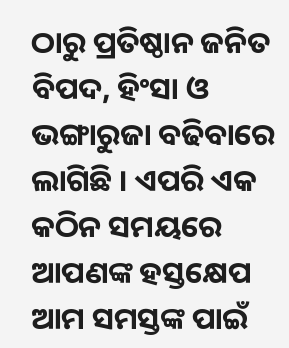ଠାରୁ ପ୍ରତିଷ୍ଠାନ ଜନିତ ବିପଦ, ହିଂସା ଓ ଭଙ୍ଗାରୁଜା ବଢିବାରେ ଲାଗିଛି । ଏପରି ଏକ କଠିନ ସମୟରେ ଆପଣଙ୍କ ହସ୍ତକ୍ଷେପ ଆମ ସମସ୍ତଙ୍କ ପାଇଁ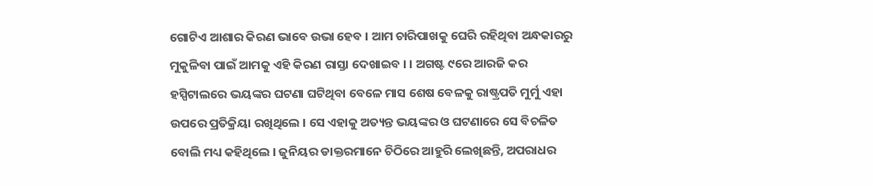ଗୋଟିଏ ଆଶାର କିରଣ ଭାବେ ଉଭା ହେବ । ଆମ ଚାରିପାଖକୁ ଘେରି ରହିଥିବା ଅନ୍ଧକାରରୁ ମୁକୁଳିବା ପାଇଁ ଆମକୁ ଏହି କିରଣ ରାସ୍ତା ଦେଖାଇବ । । ଅଗଷ୍ଟ ୯ରେ ଆରଜି କର ହସ୍ପିଟାଲରେ ଭୟଙ୍କର ଘଟଣା ଘଟିଥିବା ବେଳେ ମାସ ଶେଷ ବେଳକୁ ରାଷ୍ଟ୍ରପତି ମୁର୍ମୁ ଏହା ଉପରେ ପ୍ରତିକ୍ରିୟା ରଖିଥିଲେ । ସେ ଏହାକୁ ଅତ୍ୟନ୍ତ ଭୟଙ୍କର ଓ ଘଟଣାରେ ସେ ବିଚଳିତ ବୋଲି ମଧ୍ୟ କହିଥିଲେ । ଜୁନିୟର ଡାକ୍ତରମାନେ ଚିଠିରେ ଆହୁରି ଲେଖିଛନ୍ତି, ଅପରାଧର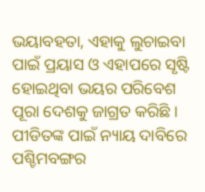ଭୟାବହତା, ଏହାକୁ ଲୁଚାଇବା ପାଇଁ ପ୍ରୟାସ ଓ ଏହାପରେ ସୃଷ୍ଟି ହୋଇଥିବା ଭୟର ପରିବେଶ ପୂରା ଦେଶକୁ ଜାଗ୍ରତ କରିଛି । ପୀଡିତଙ୍କ ପାଇଁ ନ୍ୟାୟ ଦାବିରେ ପଶ୍ଚିମବଙ୍ଗର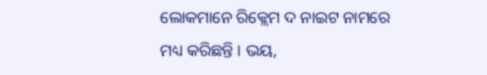ଲୋକମାନେ ରିକ୍ଲେମ ଦ ନାଇଟ ନାମରେ ମଧ୍ୟ କରିଛନ୍ତି । ଭୟ,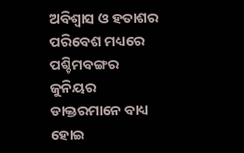ଅବିଶ୍ୱାସ ଓ ହତାଶର ପରିବେଶ ମଧ୍ୟରେ ପଶ୍ଚିମବଙ୍ଗର ଜୁନିୟର ଡାକ୍ତରମାନେ ବାଧ୍ୟ ହୋଇ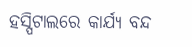ହସ୍ପିଟାଲରେ କାର୍ଯ୍ୟ ବନ୍ଦ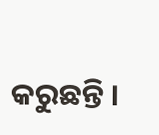କରୁଛନ୍ତି ।